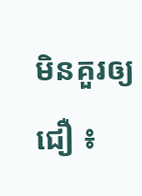មិនគួរឲ្យជឿ ៖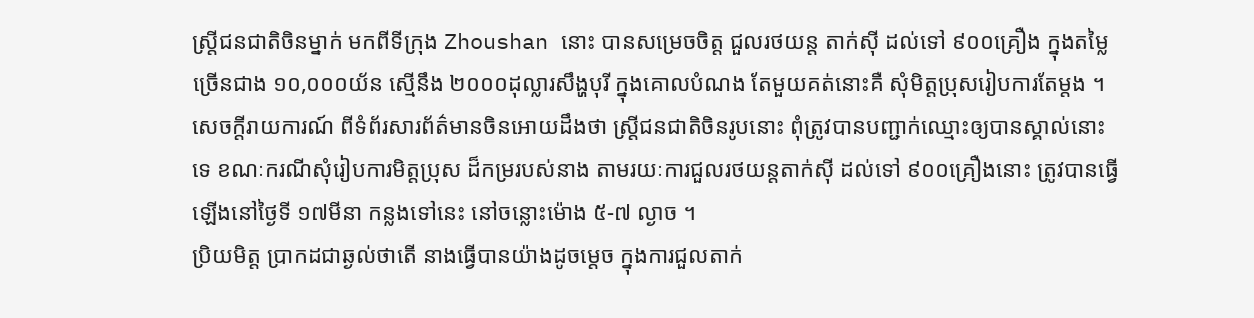ស្រ្តីជនជាតិចិនម្នាក់ មកពីទីក្រុង Zhoushan នោះ បានសម្រេចចិត្ត ជួលរថយន្ត តាក់ស៊ី ដល់ទៅ ៩០០គ្រឿង ក្នុងតម្លៃច្រើនជាង ១០,០០០យ័ន ស្មើនឹង ២០០០ដុល្លារសឹង្ហបុរី ក្នុងគោលបំណង តែមួយគត់នោះគឺ សុំមិត្តប្រុសរៀបការតែម្តង ។ សេចក្តីរាយការណ៍ ពីទំព័រសារព័ត៌មានចិនអោយដឹងថា ស្រ្តីជនជាតិចិនរូបនោះ ពុំត្រូវបានបញ្ជាក់ឈ្មោះឲ្យបានស្គាល់នោះទេ ខណៈករណីសុំរៀបការមិត្តប្រុស ដ៏កម្ររបស់នាង តាមរយៈការជួលរថយន្តតាក់ស៊ី ដល់ទៅ ៩០០គ្រឿងនោះ ត្រូវបានធ្វើឡើងនៅថ្ងៃទី ១៧មីនា កន្លងទៅនេះ នៅចន្លោះម៉ោង ៥-៧ ល្ងាច ។
ប្រិយមិត្ត ប្រាកដជាឆ្ងល់ថាតើ នាងធ្វើបានយ៉ាងដូចម្តេច ក្នុងការជួលតាក់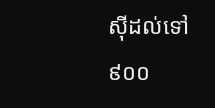ស៊ីដល់ទៅ ៩០០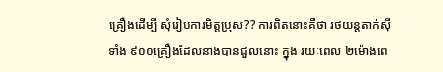គ្រឿងដើម្បី សុំរៀបការមិត្តប្រុស?? ការពិតនោះគឺថា រថយន្តតាក់ស៊ីទាំង ៩០០គ្រឿងដែលនាងបានជួលនោះ ក្នុង រយៈពេល ២ម៉ោងពេ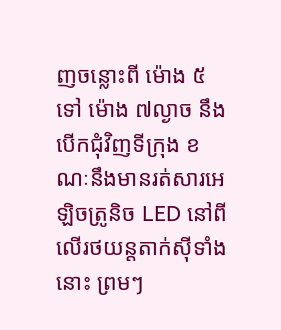ញចន្លោះពី ម៉ោង ៥ ទៅ ម៉ោង ៧ល្ងាច នឹងបើកជុំវិញទីក្រុង ខណៈនឹងមានរត់សារអេឡិចត្រូនិច LED នៅពីលើរថយន្តតាក់ស៊ីទាំងនោះ ព្រមៗ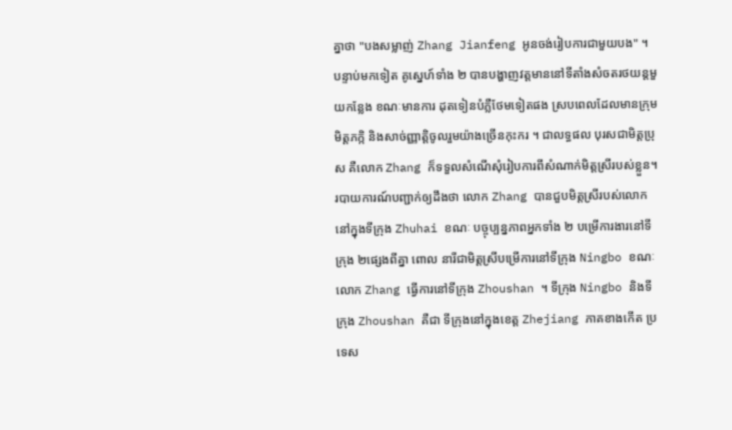គ្នាថា "បងសម្លាញ់ Zhang Jianfeng អូនចង់រៀបការជាមួយបង" ។
បន្ទាប់មកទៀត គូស្នេហ៍ទាំង ២ បានបង្ហាញវត្តមាននៅទីតាំងសំចតរថយន្តមួយកន្លែង ខណៈមានការ ដុតទៀនបំភ្លឺថែមទៀតផង ស្របពេលដែលមានក្រុមមិត្តភក្កិ និងសាច់ញ្ញាត្តិចូលរួមយ៉ាងច្រើនកុះករ ។ ជាលទ្ធផល បុរសជាមិត្តប្រុស គឺលោក Zhang ក៏ទទួលសំណើសុំរៀបការពីសំណាក់មិត្តស្រីរបស់ខ្លួន។
របាយការណ៍បញ្ជាក់ឲ្យដឹងថា លោក Zhang បានជួបមិត្តស្រីរបស់លោក នៅក្នុងទីក្រុង Zhuhai ខណៈ បច្ចុប្បន្នភាពអ្នកទាំង ២ បម្រើការងារនៅទីក្រុង ២ផ្សេងពីគ្នា ពោល នារីជាមិត្តស្រីបម្រើការនៅទីក្រុង Ningbo ខណៈលោក Zhang ធ្វើការនៅទីក្រុង Zhoushan ។ ទីក្រុង Ningbo និងទីក្រុង Zhoushan គឺជា ទីក្រុងនៅក្នុងខេត្ត Zhejiang ភាគខាងកើត ប្រទេស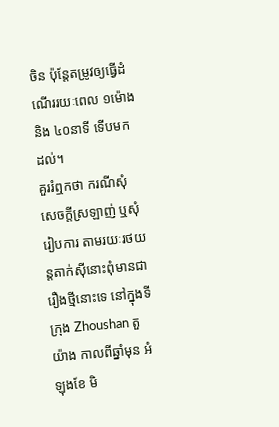ចិន ប៉ុន្តែតម្រូវឲ្យធ្វើដំណើររយៈពេល ១ម៉ោង និង ៤០នាទី ទើបមកដល់។
គួររំឮកថា ករណីសុំសេចក្តីស្រឡាញ់ ឬសុំរៀបការ តាមរយៈរថយន្តតាក់ស៊ីនោះពុំមានជារឿងថ្មីនោះទេ នៅក្នុងទីក្រុង Zhoushan តួយ៉ាង កាលពីឆ្នាំមុន អំឡុងខែ មិ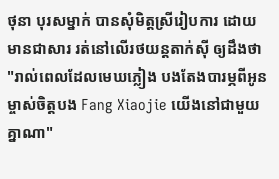ថុនា បុរសម្នាក់ បានសុំមិត្តស្រីរៀបការ ដោយមានជាសារ រត់នៅលើរថយន្តតាក់ស៊ី ឲ្យដឹងថា "រាល់ពេលដែលមេឃភ្លៀង បងតែងបារម្ភពីអូន ម្ចាស់ចិត្តបង Fang Xiaojie យើងនៅជាមួយគ្នាណា"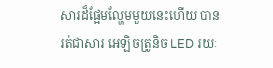សារដ៏ផ្អែមល្ហែមមួយនេះហើយ បានរត់ជាសារ អេឡិចត្រូនិច LED រយៈ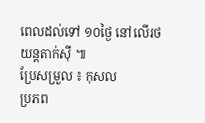ពេលដល់ទៅ ១០ថ្ងៃ នៅលើរថយន្តតាក់ស៊ី ៕
ប្រែសម្រួល ៖ កុសល
ប្រភព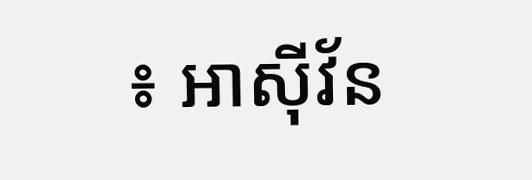៖ អាស៊ីវ័ន